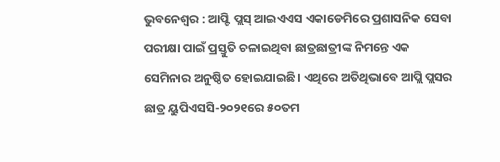ଭୁବନେଶ୍ବର : ଆପ୍ଟି ପ୍ଲସ୍ ଆଇଏଏସ ଏକାଡେମିରେ ପ୍ରଶାସନିକ ସେବା ପରୀକ୍ଷା ପାଇଁ ପ୍ରସ୍ତୁତି ଚଳାଇଥିବା ଛାତ୍ରଛାତ୍ରୀଙ୍କ ନିମନ୍ତେ ଏକ ସେମିନାର ଅନୁଷ୍ଠିତ ହୋଇଯାଇଛି। ଏଥିରେ ଅତିଥିଭାବେ ଆପ୍ଲି ପ୍ଲସର ଛାତ୍ର ୟୁପିଏସସି-୨୦୨୧ରେ ୫୦ତମ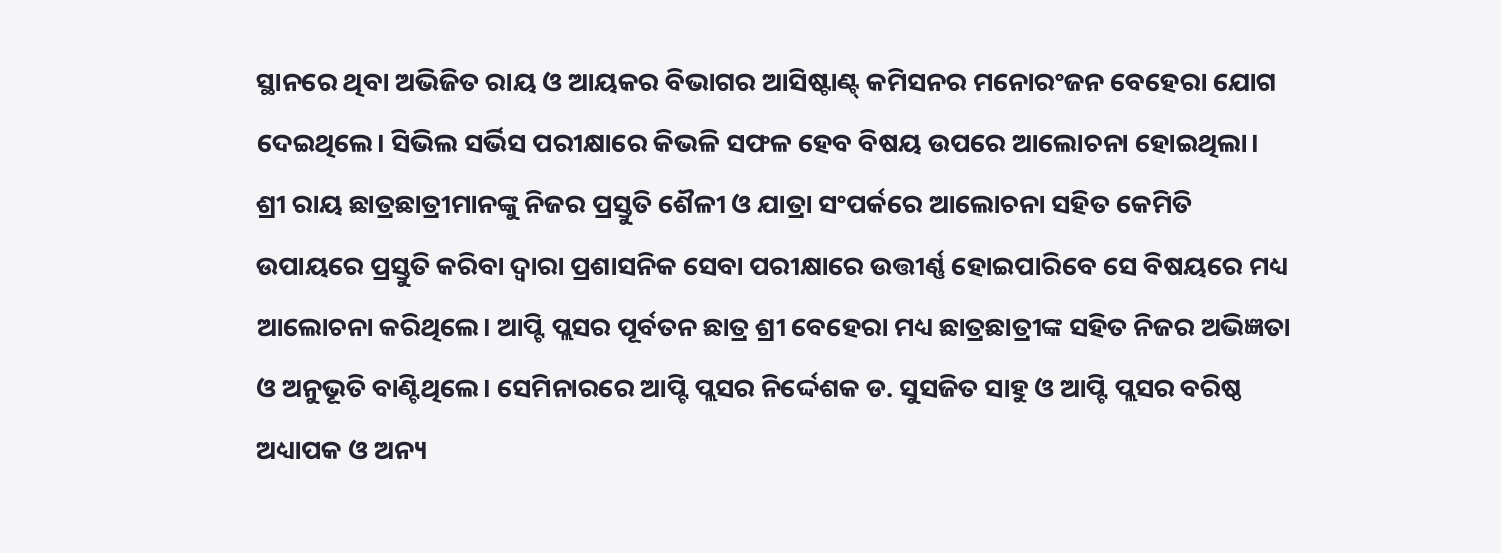ସ୍ଥାନରେ ଥିବା ଅଭିଜିତ ରାୟ ଓ ଆୟକର ବିଭାଗର ଆସିଷ୍ଟାଣ୍ଟ୍ କମିସନର ମନୋରଂଜନ ବେହେରା ଯୋଗ ଦେଇଥିଲେ। ସିଭିଲ ସର୍ଭିସ ପରୀକ୍ଷାରେ କିଭଳି ସଫଳ ହେବ ବିଷୟ ଉପରେ ଆଲୋଚନା ହୋଇଥିଲା।
ଶ୍ରୀ ରାୟ ଛାତ୍ରଛାତ୍ରୀମାନଙ୍କୁ ନିଜର ପ୍ରସ୍ତୁତି ଶୈଳୀ ଓ ଯାତ୍ରା ସଂପର୍କରେ ଆଲୋଚନା ସହିତ କେମିତି ଉପାୟରେ ପ୍ରସ୍ତୁତି କରିବା ଦ୍ବାରା ପ୍ରଶାସନିକ ସେବା ପରୀକ୍ଷାରେ ଉତ୍ତୀର୍ଣ୍ଣ ହୋଇପାରିବେ ସେ ବିଷୟରେ ମଧ୍ୟ ଆଲୋଚନା କରିଥିଲେ। ଆପ୍ଟି ପ୍ଲସର ପୂର୍ବତନ ଛାତ୍ର ଶ୍ରୀ ବେହେରା ମଧ୍ୟ ଛାତ୍ରଛାତ୍ରୀଙ୍କ ସହିତ ନିଜର ଅଭିଜ୍ଞତା ଓ ଅନୁଭୂତି ବାଣ୍ଟିଥିଲେ। ସେମିନାରରେ ଆପ୍ଟି ପ୍ଲସର ନିର୍ଦ୍ଦେଶକ ଡ. ସୁସଜିତ ସାହୁ ଓ ଆପ୍ଟି ପ୍ଲସର ବରିଷ୍ଠ ଅଧ୍ୟାପକ ଓ ଅନ୍ୟ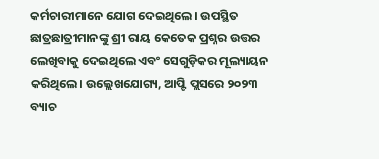କର୍ମଚାରୀମାନେ ଯୋଗ ଦେଇଥିଲେ। ଉପସ୍ଥିତ ଛାତ୍ରଛାତ୍ରୀମାନଙ୍କୁ ଶ୍ରୀ ରାୟ କେତେକ ପ୍ରଶ୍ନର ଉତ୍ତର ଲେଖିବାକୁ ଦେଇଥିଲେ ଏବଂ ସେଗୁଡ଼ିକର ମୂଲ୍ୟାୟନ କରିଥିଲେ। ଉଲ୍ଲେଖଯୋଗ୍ୟ, ଆପ୍ଟି ପ୍ଲସରେ ୨୦୨୩ ବ୍ୟାଚ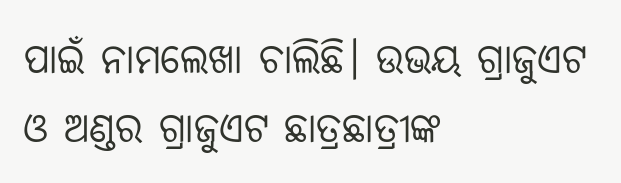ପାଇଁ ନାମଲେଖା ଚାଲିଛି। ଉଭୟ ଗ୍ରାଜୁଏଟ ଓ ଅଣ୍ଡର ଗ୍ରାଜୁଏଟ ଛାତ୍ରଛାତ୍ରୀଙ୍କ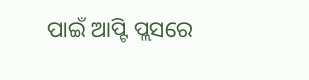ପାଇଁ ଆପ୍ଟି ପ୍ଲସରେ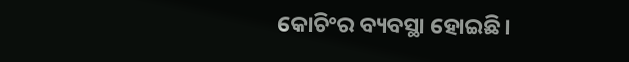କୋଚିଂର ବ୍ୟବସ୍ଥା ହୋଇଛି।